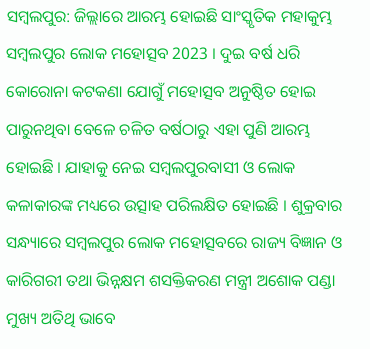ସମ୍ବଲପୁର: ଜିଲ୍ଲାରେ ଆରମ୍ଭ ହୋଇଛି ସାଂସ୍କୃତିକ ମହାକୁମ୍ଭ ସମ୍ବଲପୁର ଲୋକ ମହୋତ୍ସବ 2023 । ଦୁଇ ବର୍ଷ ଧରି କୋରୋନା କଟକଣା ଯୋଗୁଁ ମହୋତ୍ସବ ଅନୁଷ୍ଠିତ ହୋଇ ପାରୁନଥିବା ବେଳେ ଚଳିତ ବର୍ଷଠାରୁ ଏହା ପୁଣି ଆରମ୍ଭ ହୋଇଛି । ଯାହାକୁ ନେଇ ସମ୍ବଲପୁରବାସୀ ଓ ଲୋକ କଳାକାରଙ୍କ ମଧ୍ୟରେ ଉତ୍ସାହ ପରିଲକ୍ଷିତ ହୋଇଛି । ଶୁକ୍ରବାର ସନ୍ଧ୍ୟାରେ ସମ୍ବଲପୁର ଲୋକ ମହୋତ୍ସବରେ ରାଜ୍ୟ ବିଜ୍ଞାନ ଓ କାରିଗରୀ ତଥା ଭିନ୍ନକ୍ଷମ ଶସକ୍ତିକରଣ ମନ୍ତ୍ରୀ ଅଶୋକ ପଣ୍ଡା ମୁଖ୍ୟ ଅତିଥି ଭାବେ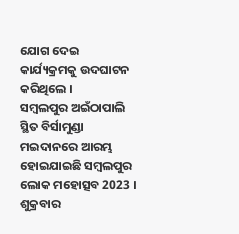ଯୋଗ ଦେଇ କାର୍ଯ୍ୟକ୍ରମକୁ ଉଦଘାଟନ କରିଥିଲେ ।
ସମ୍ବଲପୁର ଅଇଁଠାପାଲି ସ୍ଥିତ ବିର୍ସାମୁଣ୍ଡା ମଇଦାନରେ ଆରମ୍ଭ ହୋଇଯାଇଛି ସମ୍ବଲପୁର ଲୋକ ମହୋତ୍ସବ 2023 । ଶୁକ୍ରବାର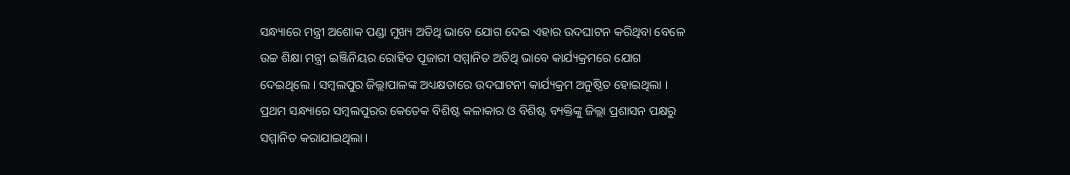ସନ୍ଧ୍ୟାରେ ମନ୍ତ୍ରୀ ଅଶୋକ ପଣ୍ଡା ମୁଖ୍ୟ ଅତିଥି ଭାବେ ଯୋଗ ଦେଇ ଏହାର ଉଦଘାଟନ କରିଥିବା ବେଳେ ଉଚ୍ଚ ଶିକ୍ଷା ମନ୍ତ୍ରୀ ଇଞ୍ଜିନିୟର ରୋହିତ ପୂଜାରୀ ସମ୍ମାନିତ ଅତିଥି ଭାବେ କାର୍ଯ୍ୟକ୍ରମରେ ଯୋଗ ଦେଇଥିଲେ । ସମ୍ବଲପୁର ଜିଲ୍ଲାପାଳଙ୍କ ଅଧ୍ୟକ୍ଷତାରେ ଉଦଘାଟନୀ କାର୍ଯ୍ୟକ୍ରମ ଅନୁଷ୍ଠିତ ହୋଇଥିଲା । ପ୍ରଥମ ସନ୍ଧ୍ୟାରେ ସମ୍ବଲପୁରର କେତେକ ବିଶିଷ୍ଟ କଳାକାର ଓ ବିଶିଷ୍ଟ ବ୍ୟକ୍ତିଙ୍କୁ ଜିଲ୍ଲା ପ୍ରଶାସନ ପକ୍ଷରୁ ସମ୍ମାନିତ କରାଯାଇଥିଲା ।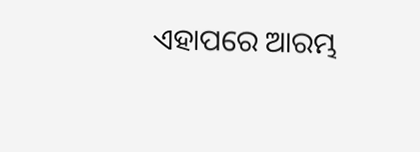ଏହାପରେ ଆରମ୍ଭ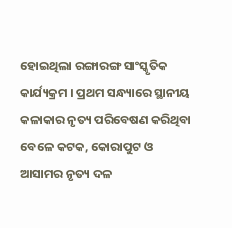ହୋଇଥିଲା ରଙ୍ଗାରଙ୍ଗ ସାଂସ୍କୃତିକ କାର୍ଯ୍ୟକ୍ରମ । ପ୍ରଥମ ସନ୍ଧ୍ୟାରେ ସ୍ଥାନୀୟ କଳାକାର ନୃତ୍ୟ ପରିବେଷଣ କରିଥିବା ବେଳେ କଟକ, କୋରାପୁଟ ଓ ଆସାମର ନୃତ୍ୟ ଦଳ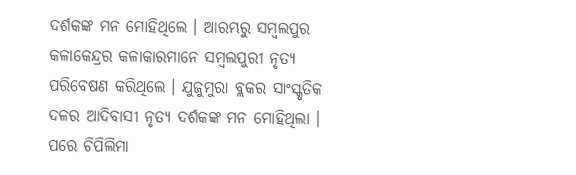ଦର୍ଶକଙ୍କ ମନ ମୋହିଥିଲେ । ଆରମ୍ଭରୁ ସମ୍ବଲପୁର କଳାକେନ୍ଦ୍ରର କଳାକାରମାନେ ସମ୍ବଲପୁରୀ ନୃତ୍ୟ ପରିବେଷଣ କରିଥିଲେ । ଯୁଜୁମୁରା ବ୍ଲକର ସାଂସ୍କୃତିକ ଦଳର ଆଦିବାସୀ ନୃତ୍ୟ ଦର୍ଶକଙ୍କ ମନ ମୋହିଥିଲା । ପରେ ଚିପିଲିମା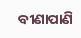ବୀଣାପାଣି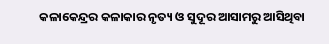କଳାକେନ୍ଦ୍ରର କଳାକାର ନୃତ୍ୟ ଓ ସୁଦୂର ଆସାମରୁ ଆସିଥିବା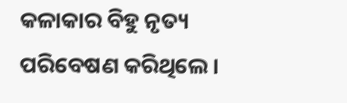କଳାକାର ବିହୁ ନୃତ୍ୟ ପରିବେଷଣ କରିଥିଲେ ।